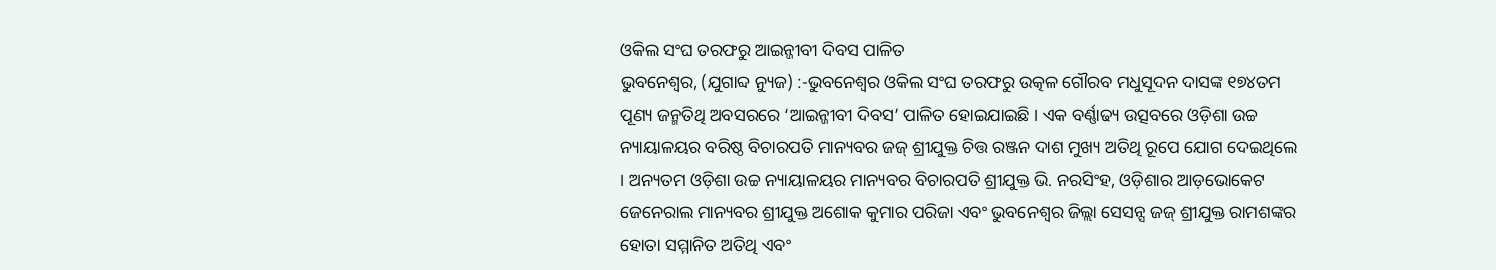ଓକିଲ ସଂଘ ତରଫରୁ ଆଇନ୍ଜୀବୀ ଦିବସ ପାଳିତ
ଭୁବନେଶ୍ୱର, (ଯୁଗାବ୍ଦ ନ୍ୟୁଜ) :-ଭୁବନେଶ୍ୱର ଓକିଲ ସଂଘ ତରଫରୁ ଉତ୍କଳ ଗୌରବ ମଧୁସୂଦନ ଦାସଙ୍କ ୧୭୪ତମ ପୂଣ୍ୟ ଜନ୍ମତିଥି ଅବସରରେ ‘ଆଇନ୍ଜୀବୀ ଦିବସ’ ପାଳିତ ହୋଇଯାଇଛି । ଏକ ବର୍ଣ୍ଣାଢ୍ୟ ଉତ୍ସବରେ ଓଡ଼ିଶା ଉଚ୍ଚ ନ୍ୟାୟାଳୟର ବରିଷ୍ଠ ବିଚାରପତି ମାନ୍ୟବର ଜଜ୍ ଶ୍ରୀଯୁକ୍ତ ଚିତ୍ତ ରଞ୍ଜନ ଦାଶ ମୁଖ୍ୟ ଅତିଥି ରୂପେ ଯୋଗ ଦେଇଥିଲେ । ଅନ୍ୟତମ ଓଡ଼ିଶା ଉଚ୍ଚ ନ୍ୟାୟାଳୟର ମାନ୍ୟବର ବିଚାରପତି ଶ୍ରୀଯୁକ୍ତ ଭି. ନରସିଂହ, ଓଡ଼ିଶାର ଆଡ଼ଭୋକେଟ ଜେନେରାଲ ମାନ୍ୟବର ଶ୍ରୀଯୁକ୍ତ ଅଶୋକ କୁମାର ପରିଜା ଏବଂ ଭୁବନେଶ୍ୱର ଜିଲ୍ଲା ସେସନ୍ସ ଜଜ୍ ଶ୍ରୀଯୁକ୍ତ ରାମଶଙ୍କର ହୋତା ସମ୍ମାନିତ ଅତିଥି ଏବଂ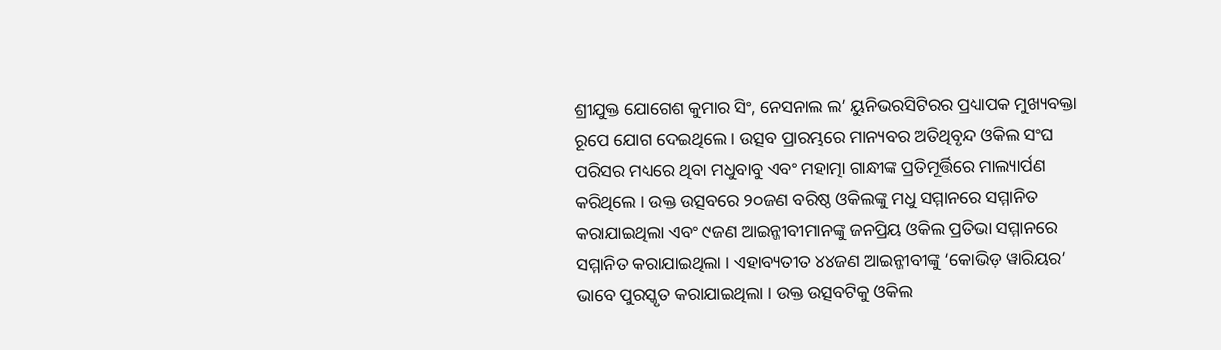ଶ୍ରୀଯୁକ୍ତ ଯୋଗେଶ କୁମାର ସିଂ, ନେସନାଲ ଲ’ ୟୁନିଭରସିଟିରର ପ୍ରଧ୍ୟାପକ ମୁଖ୍ୟବକ୍ତା ରୂପେ ଯୋଗ ଦେଇଥିଲେ । ଉତ୍ସବ ପ୍ରାରମ୍ଭରେ ମାନ୍ୟବର ଅତିଥିବୃନ୍ଦ ଓକିଲ ସଂଘ ପରିସର ମଧ୍ୟରେ ଥିବା ମଧୁବାବୁ ଏବଂ ମହାତ୍ମା ଗାନ୍ଧୀଙ୍କ ପ୍ରତିମୂର୍ତ୍ତିରେ ମାଲ୍ୟାର୍ପଣ କରିଥିଲେ । ଉକ୍ତ ଉତ୍ସବରେ ୨୦ଜଣ ବରିଷ୍ଠ ଓକିଲଙ୍କୁ ମଧୁ ସମ୍ମାନରେ ସମ୍ମାନିତ କରାଯାଇଥିଲା ଏବଂ ୯ଜଣ ଆଇନ୍ଜୀବୀମାନଙ୍କୁ ଜନପ୍ରିୟ ଓକିଲ ପ୍ରତିଭା ସମ୍ମାନରେ ସମ୍ମାନିତ କରାଯାଇଥିଲା । ଏହାବ୍ୟତୀତ ୪୪ଜଣ ଆଇନ୍ଜୀବୀଙ୍କୁ ‘କୋଭିଡ଼ ୱାରିୟର’ ଭାବେ ପୁରସ୍କୃତ କରାଯାଇଥିଲା । ଉକ୍ତ ଉତ୍ସବଟିକୁ ଓକିଲ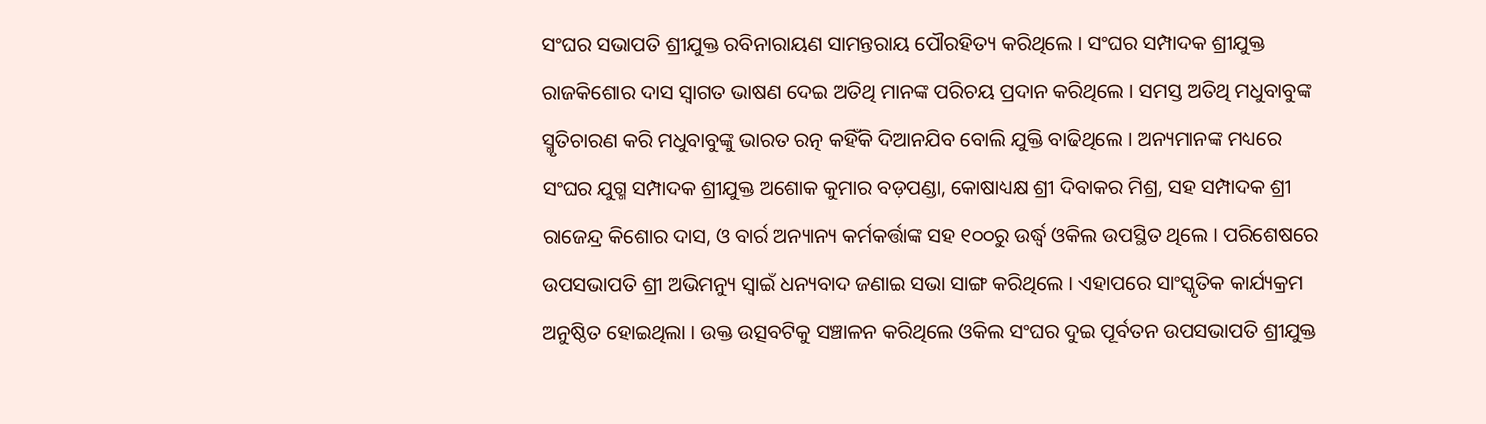ସଂଘର ସଭାପତି ଶ୍ରୀଯୁକ୍ତ ରବିନାରାୟଣ ସାମନ୍ତରାୟ ପୌରହିତ୍ୟ କରିଥିଲେ । ସଂଘର ସମ୍ପାଦକ ଶ୍ରୀଯୁକ୍ତ ରାଜକିଶୋର ଦାସ ସ୍ୱାଗତ ଭାଷଣ ଦେଇ ଅତିଥି ମାନଙ୍କ ପରିଚୟ ପ୍ରଦାନ କରିଥିଲେ । ସମସ୍ତ ଅତିଥି ମଧୁବାବୁଙ୍କ ସ୍ମୃତିଚାରଣ କରି ମଧୁବାବୁଙ୍କୁ ଭାରତ ରତ୍ନ କହିଁକି ଦିଆନଯିବ ବୋଲି ଯୁକ୍ତି ବାଢିଥିଲେ । ଅନ୍ୟମାନଙ୍କ ମଧ୍ୟରେ ସଂଘର ଯୁଗ୍ମ ସମ୍ପାଦକ ଶ୍ରୀଯୁକ୍ତ ଅଶୋକ କୁମାର ବଡ଼ପଣ୍ଡା, କୋଷାଧ୍ୟକ୍ଷ ଶ୍ରୀ ଦିବାକର ମିଶ୍ର, ସହ ସମ୍ପାଦକ ଶ୍ରୀ ରାଜେନ୍ଦ୍ର କିଶୋର ଦାସ, ଓ ବାର୍ର ଅନ୍ୟାନ୍ୟ କର୍ମକର୍ତ୍ତାଙ୍କ ସହ ୧୦୦ରୁ ଉର୍ଦ୍ଧ୍ୱ ଓକିଲ ଉପସ୍ଥିତ ଥିଲେ । ପରିଶେଷରେ ଉପସଭାପତି ଶ୍ରୀ ଅଭିମନ୍ୟୁ ସ୍ୱାଇଁ ଧନ୍ୟବାଦ ଜଣାଇ ସଭା ସାଙ୍ଗ କରିଥିଲେ । ଏହାପରେ ସାଂସ୍କୃତିକ କାର୍ଯ୍ୟକ୍ରମ ଅନୁଷ୍ଠିତ ହୋଇଥିଲା । ଉକ୍ତ ଉତ୍ସବଟିକୁ ସଞ୍ଚାଳନ କରିଥିଲେ ଓକିଲ ସଂଘର ଦୁଇ ପୂର୍ବତନ ଉପସଭାପତି ଶ୍ରୀଯୁକ୍ତ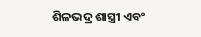ଶିଳଭଦ୍ର ଶାସ୍ତ୍ରୀ ଏବଂ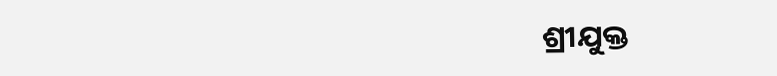ଶ୍ରୀଯୁକ୍ତ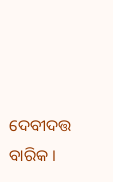ଦେବୀଦତ୍ତ ବାରିକ ।